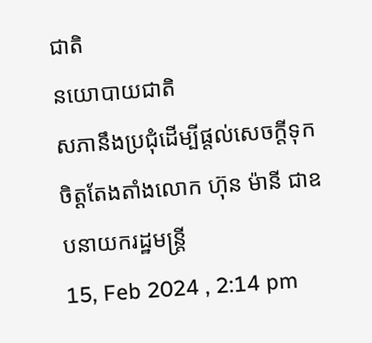ជាតិ
នយោបាយជាតិ
សភានឹងប្រជុំដើម្បីផ្តល់សេចក្តីទុកចិត្តតែងតាំងលោក ហ៊ុន ម៉ានី ជាឧបនាយករដ្ឋមន្ត្រី
15, Feb 2024 , 2:14 pm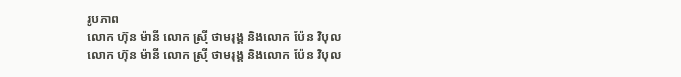រូបភាព
លោក ហ៊ុន ម៉ានី លោក ស្រ៊ី ថាមរុង្គ និងលោក ប៉ែន វិបុល
លោក ហ៊ុន ម៉ានី លោក ស្រ៊ី ថាមរុង្គ និងលោក ប៉ែន វិបុល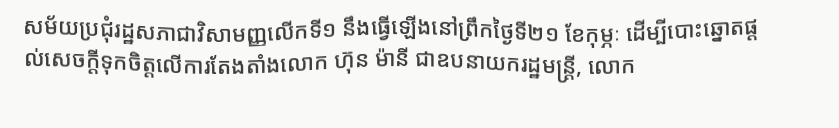សម័យប្រជុំរដ្ឋសភាជាវិសាមញ្ញលើកទី១ នឹងធ្វើឡើងនៅព្រឹកថ្ងៃទី២១ ខែកុម្ភៈ ដើម្បីបោះឆ្នោតផ្តល់សេចក្តីទុកចិត្តលើការតែងតាំងលោក ហ៊ុន ម៉ានី ជាឧបនាយករដ្ឋមន្ត្រី, លោក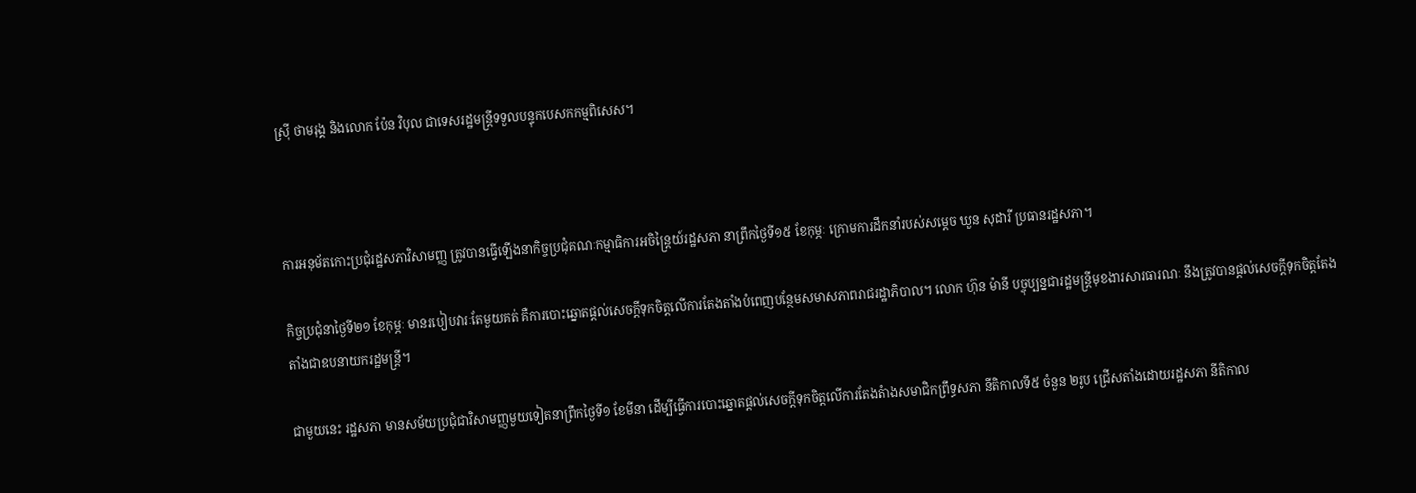ស្រ៊ី ថាមរុង្គ និងលោក ប៉ែន វិបុល ជាទេសរដ្ឋមន្ត្រីទទួលបន្ទុកបេសកកម្មពិសេស។



ការអនុម័តកោះប្រជុំរដ្ឋសភាវិសាមញ្ញ ត្រូវបានធ្វើឡើងនាកិច្ចប្រជុំគណៈកម្មាធិការអចិន្ត្រៃយ៍រដ្ឋសភា នាព្រឹកថ្ងៃទី១៥ ខែកុម្ភៈ ក្រោមការដឹកនាំរបស់សម្តេច ឃួន សុដារី ប្រធានរដ្ឋសភា។

កិច្ចប្រជុំនាថ្ងៃទី២១ ខែកុម្ភៈ មានរបៀបវារៈតែមួយគត់ គឺការបោះឆ្នោតផ្តល់សេចក្តីទុកចិត្តលើការតែងតាំងបំពេញបន្ថែមសមាសភាពរាជរដ្ឋាភិបាល។ លោក ហ៊ុន ម៉ានី បច្ចុប្បន្នជារដ្ឋមន្ត្រីមុខងារសារធារណៈ នឹងត្រូវបានផ្តល់សេចក្តីទុកចិត្តតែងតាំងជាឧបនាយករដ្ឋមន្ត្រី។

ជាមួយនេះ រដ្ឋសភា មានសម័យប្រជុំជាវិសាមញ្ញមួយទៀតនាព្រឹកថ្ងៃទី១ ខែមីនា ដើម្បីធ្វើការបោះឆ្នោតផ្តល់សេចក្តីទុកចិត្តលើការតែងតំាងសមាជិកព្រឹទ្ធសភា នីតិកាលទី៥ ចំនួន ២រូប ជ្រើសតាំងដោយរដ្ឋសភា នីតិកាល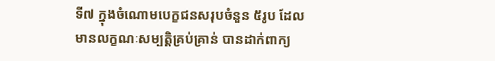ទី៧ ក្នុងចំណោមបេក្ខជនសរុបចំនួន ៥រូប ដែលមានលក្ខណៈសម្បត្តិគ្រប់គ្រាន់ បានដាក់ពាក្យ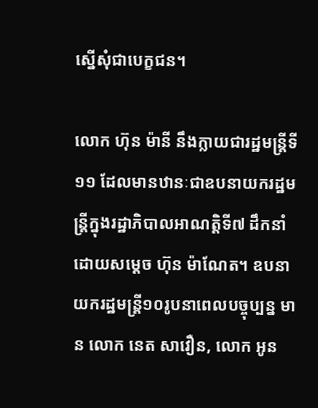ស្នើសុំជាបេក្ខជន។

លោក ហ៊ុន ម៉ានី នឹងក្លាយជារដ្ឋមន្ត្រីទី១១ ដែលមានឋានៈជាឧបនាយករដ្ឋមន្ត្រីក្នុងរដ្ឋាភិបាលអាណត្តិទី៧ ដឹកនាំដោយសម្តេច ហ៊ុន ម៉ាណែត។ ឧបនាយករដ្ឋមន្ត្រី១០រូបនាពេលបច្ចុប្បន្ន មាន លោក នេត សាវឿន, លោក អូន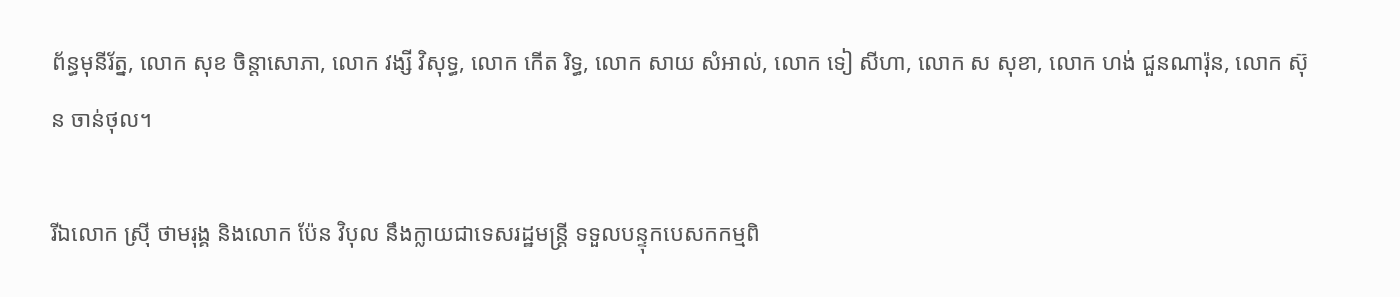ព័ន្ធមុនីរ័ត្ន, លោក សុខ ចិន្តាសោភា, លោក វង្សី វិសុទ្ធ, លោក កើត រិទ្ធ, លោក សាយ សំអាល់, លោក ទៀ សីហា, លោក ស សុខា, លោក ហង់ ជួនណារ៉ុន, លោក ស៊ុន ចាន់ថុល។

រីឯលោក ស្រ៊ី ថាមរុង្គ និងលោក ប៉ែន វិបុល នឹងក្លាយជាទេសរដ្ឋមន្ត្រី ទទួលបន្ទុកបេសកកម្មពិ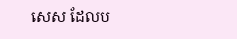សេស ដែលប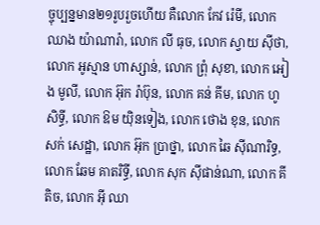ច្ចុប្បន្នមាន២១រូបរួចហើយ គឺលោក កែវ រ៉េមី, លោក ឈាង យ៉ាណារ៉ា, លោក លី ធុច, លោក ស្វាយ ស៊ីថា, លោក អូស្មាន ហាស្សាន់, លោក ព្រុំ សុខា, លោក អៀង មូលី, លោក អ៊ុក រ៉ាប៊ុន, លោក គន់ គីម, លោក ហូ សិទ្ធី, លោក ឱម យ៉ិនទៀង, លោក ថោង ខុន, លោក សក់ សេដ្ឋា, លោក អ៊ុក ប្រាថ្នា, លោក ឆៃ ស៊ីណារិទ្ធ, លោក ឆែម គាតរិទ្ធី, លោក សុក ស៊ីផាន់ណា, លោក គី តិច, លោក អ៊ី ឈា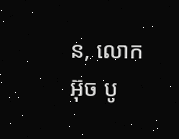ន, លោក អ៊ុច បូ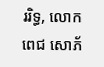ររិទ្ធ, លោក ពេជ សោភ័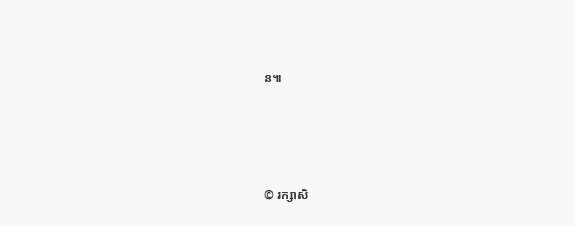ន៕




© រក្សាសិ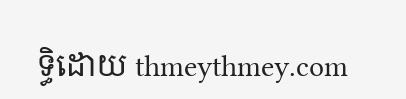ទ្ធិដោយ thmeythmey.com